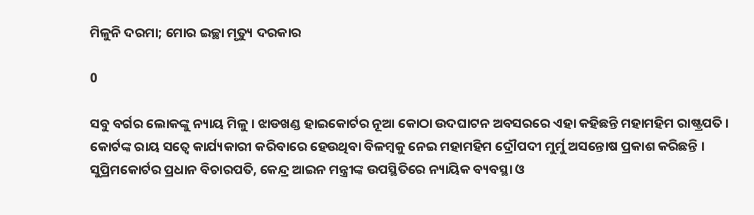ମିଳୁନି ଦରମା; ମୋର ଇଚ୍ଛା ମୃତ୍ୟୁ ଦରକାର

0

ସବୁ ବର୍ଗର ଲୋକଙ୍କୁ ନ୍ୟାୟ ମିଳୁ । ଝାଡଖଣ୍ଡ ହାଇକୋର୍ଟର ନୂଆ କୋଠା ଉଦଘାଟନ ଅବସରରେ ଏହା କହିଛନ୍ତି ମହାମହିମ ରାଷ୍ଟ୍ରପତି । କୋର୍ଟଙ୍କ ରାୟ ସତ୍ୱେ କାର୍ଯ୍ୟକାରୀ କରିବାରେ ହେଉଥିବା ବିଳମ୍ବକୁ ନେଇ ମହାମହିମ ଦ୍ରୌପଦୀ ମୁର୍ମୁ ଅସନ୍ତୋଷ ପ୍ରକାଶ କରିଛନ୍ତି । ସୁପ୍ରିମକୋର୍ଟର ପ୍ରଧାନ ବିଚାରପତି, କେନ୍ଦ୍ର ଆଇନ ମନ୍ତ୍ରୀଙ୍କ ଉପସ୍ଥିତିରେ ନ୍ୟାୟିକ ବ୍ୟବସ୍ଥା ଓ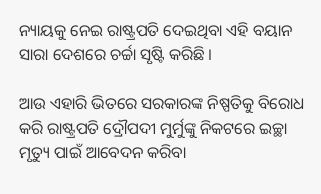ନ୍ୟାୟକୁ ନେଇ ରାଷ୍ଟ୍ରପତି ଦେଇଥିବା ଏହି ବୟାନ ସାରା ଦେଶରେ ଚର୍ଚ୍ଚା ସୃଷ୍ଟି କରିଛି ।

ଆଉ ଏହାରି ଭିତରେ ସରକାରଙ୍କ ନିଷ୍ପତିକୁ ବିରୋଧ କରି ରାଷ୍ଟ୍ରପତି ଦ୍ରୌପଦୀ ମୁର୍ମୁଙ୍କୁ ନିକଟରେ ଇଚ୍ଛା ମୃତ୍ୟୁ ପାଇଁ ଆବେଦନ କରିବା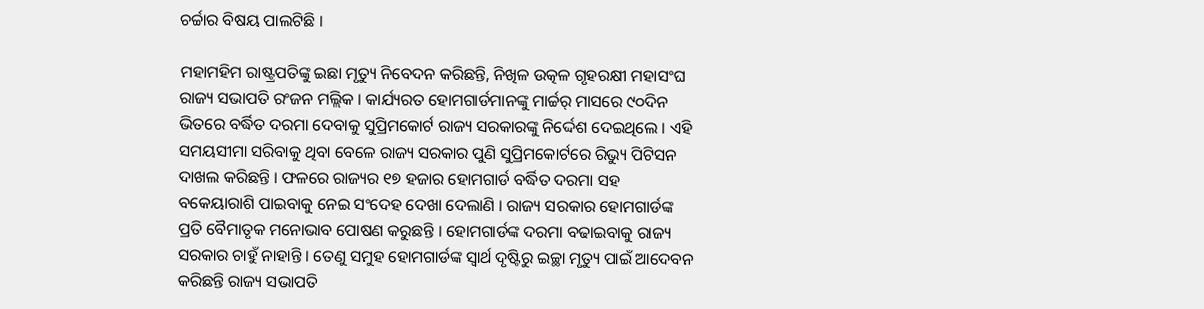ଚର୍ଚ୍ଚାର ବିଷୟ ପାଲଟିଛି ।

ମହାମହିମ ରାଷ୍ଟ୍ରପତିଙ୍କୁ ଇଛା ମୃତ୍ୟୁ ନିବେଦନ କରିଛନ୍ତି, ନିଖିଳ ଉତ୍କଳ ଗୃହରକ୍ଷୀ ମହାସଂଘ ରାଜ୍ୟ ସଭାପତି ରଂଜନ ମଲ୍ଲିକ । କାର୍ଯ୍ୟରତ ହୋମଗାର୍ଡମାନଙ୍କୁ ମାର୍ଚ୍ଚର୍ ମାସରେ ୯୦ଦିନ ଭିତରେ ବର୍ଦ୍ଧିତ ଦରମା ଦେବାକୁ ସୁପ୍ରିମକୋର୍ଟ ରାଜ୍ୟ ସରକାରଙ୍କୁ ନିର୍ଦ୍ଦେଶ ଦେଇଥିଲେ । ଏହି ସମୟସୀମା ସରିବାକୁ ଥିବା ବେଳେ ରାଜ୍ୟ ସରକାର ପୁଣି ସୁପ୍ରିମକୋର୍ଟରେ ରିଭ୍ୟୁ ପିଟିସନ ଦାଖଲ କରିଛନ୍ତି । ଫଳରେ ରାଜ୍ୟର ୧୭ ହଜାର ହୋମଗାର୍ଡ ବର୍ଦ୍ଧିତ ଦରମା ସହ ବକେୟାରାଶି ପାଇବାକୁ ନେଇ ସଂଦେହ ଦେଖା ଦେଲାଣି । ରାଜ୍ୟ ସରକାର ହୋମଗାର୍ଡଙ୍କ ପ୍ରତି ବୈମାତୃକ ମନୋଭାବ ପୋଷଣ କରୁଛନ୍ତି । ହୋମଗାର୍ଡଙ୍କ ଦରମା ବଢାଇବାକୁ ରାଜ୍ୟ ସରକାର ଚାହୁଁ ନାହାନ୍ତି । ତେଣୁ ସମୁହ ହୋମଗାର୍ଡଙ୍କ ସ୍ୱାର୍ଥ ଦୃଷ୍ଟିରୁ ଇଚ୍ଛା ମୃତ୍ୟୁ ପାଇଁ ଆଦେବନ କରିଛନ୍ତି ରାଜ୍ୟ ସଭାପତି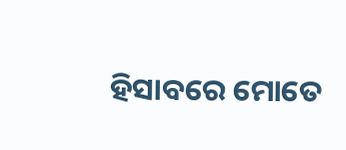ହିସାବରେ ମୋତେ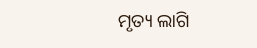ମୃତ୍ୟ ଲାଗି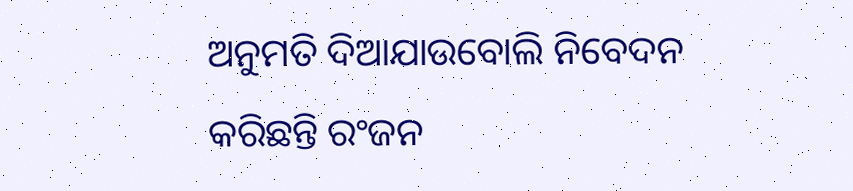ଅନୁମତି ଦିଆଯାଉବୋଲି ନିବେଦନ କରିଛନ୍ତି ରଂଜନ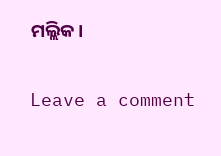ମଲ୍ଲିକ।

Leave a comment